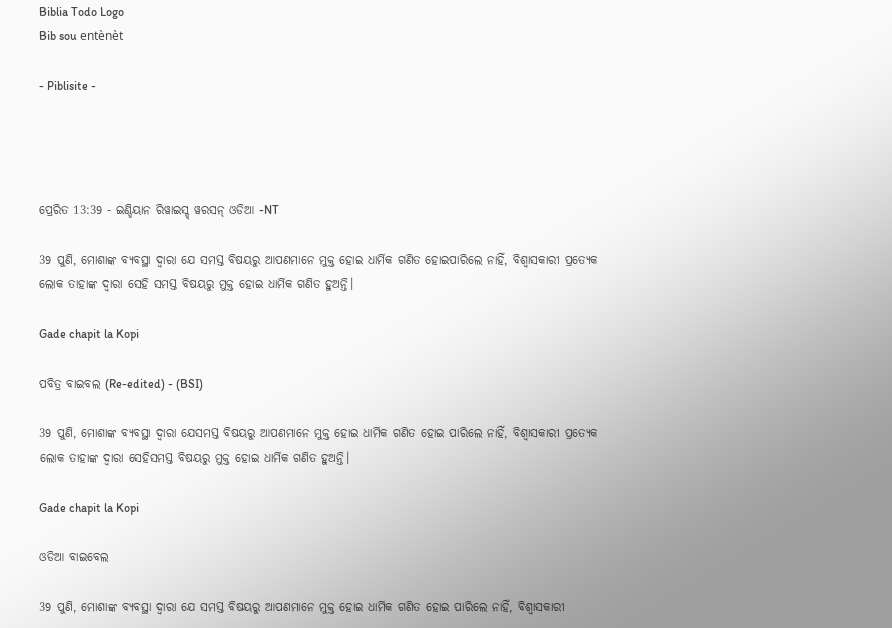Biblia Todo Logo
Bib sou entènèt

- Piblisite -




ପ୍ରେରିତ 13:39 - ଇଣ୍ଡିୟାନ ରିୱାଇସ୍ଡ୍ ୱରସନ୍ ଓଡିଆ -NT

39 ପୁଣି, ମୋଶାଙ୍କ ବ୍ୟବସ୍ଥା ଦ୍ୱାରା ଯେ ସମସ୍ତ ବିଷୟରୁ ଆପଣମାନେ ମୁକ୍ତ ହୋଇ ଧାର୍ମିକ ଗଣିତ ହୋଇପାରିଲେ ନାହିଁ, ବିଶ୍ୱାସକାରୀ ପ୍ରତ୍ୟେକ ଲୋକ ତାହାଙ୍କ ଦ୍ୱାରା ସେହି ସମସ୍ତ ବିଷୟରୁ ମୁକ୍ତ ହୋଇ ଧାର୍ମିକ ଗଣିତ ହୁଅନ୍ତି।

Gade chapit la Kopi

ପବିତ୍ର ବାଇବଲ (Re-edited) - (BSI)

39 ପୁଣି, ମୋଶାଙ୍କ ବ୍ୟବସ୍ଥା ଦ୍ଵାରା ଯେସମସ୍ତ ବିଷୟରୁ ଆପଣମାନେ ମୁକ୍ତ ହୋଇ ଧାର୍ମିକ ଗଣିତ ହୋଇ ପାରିଲେ ନାହିଁ, ବିଶ୍ଵାସକାରୀ ପ୍ରତ୍ୟେକ ଲୋକ ତାହାଙ୍କ ଦ୍ଵାରା ସେହିସମସ୍ତ ବିଷୟରୁ ମୁକ୍ତ ହୋଇ ଧାର୍ମିକ ଗଣିତ ହୁଅନ୍ତି।

Gade chapit la Kopi

ଓଡିଆ ବାଇବେଲ

39 ପୁଣି, ମୋଶାଙ୍କ ବ୍ୟବସ୍ଥା ଦ୍ୱାରା ଯେ ସମସ୍ତ ବିଷୟରୁ ଆପଣମାନେ ମୁକ୍ତ ହୋଇ ଧାର୍ମିକ ଗଣିତ ହୋଇ ପାରିଲେ ନାହିଁ, ବିଶ୍ୱାସକାରୀ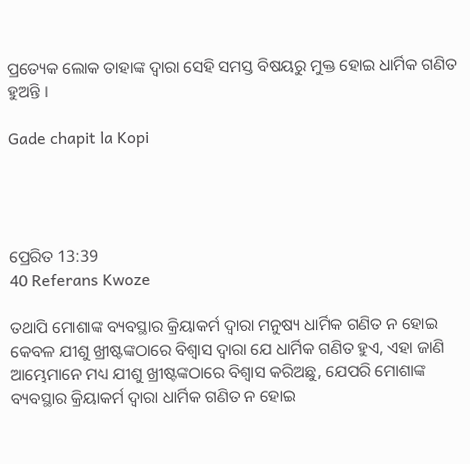ପ୍ରତ୍ୟେକ ଲୋକ ତାହାଙ୍କ ଦ୍ୱାରା ସେହି ସମସ୍ତ ବିଷୟରୁ ମୁକ୍ତ ହୋଇ ଧାର୍ମିକ ଗଣିତ ହୁଅନ୍ତି ।

Gade chapit la Kopi




ପ୍ରେରିତ 13:39
40 Referans Kwoze

ତଥାପି ମୋଶାଙ୍କ ବ୍ୟବସ୍ଥାର କ୍ରିୟାକର୍ମ ଦ୍ୱାରା ମନୁଷ୍ୟ ଧାର୍ମିକ ଗଣିତ ନ ହୋଇ କେବଳ ଯୀଶୁ ଖ୍ରୀଷ୍ଟଙ୍କଠାରେ ବିଶ୍ୱାସ ଦ୍ୱାରା ଯେ ଧାର୍ମିକ ଗଣିତ ହୁଏ, ଏହା ଜାଣି ଆମ୍ଭେମାନେ ମଧ୍ୟ ଯୀଶୁ ଖ୍ରୀଷ୍ଟଙ୍କଠାରେ ବିଶ୍ୱାସ କରିଅଛୁ, ଯେପରି ମୋଶାଙ୍କ ବ୍ୟବସ୍ଥାର କ୍ରିୟାକର୍ମ ଦ୍ୱାରା ଧାର୍ମିକ ଗଣିତ ନ ହୋଇ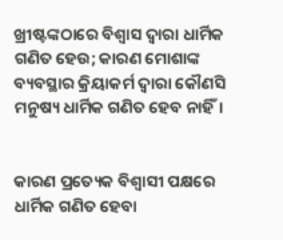ଖ୍ରୀଷ୍ଟଙ୍କଠାରେ ବିଶ୍ୱାସ ଦ୍ୱାରା ଧାର୍ମିକ ଗଣିତ ହେଉ; କାରଣ ମୋଶାଙ୍କ ବ୍ୟବସ୍ଥାର କ୍ରିୟାକର୍ମ ଦ୍ୱାରା କୌଣସି ମନୁଷ୍ୟ ଧାର୍ମିକ ଗଣିତ ହେବ ନାହିଁ।


କାରଣ ପ୍ରତ୍ୟେକ ବିଶ୍ୱାସୀ ପକ୍ଷରେ ଧାର୍ମିକ ଗଣିତ ହେବା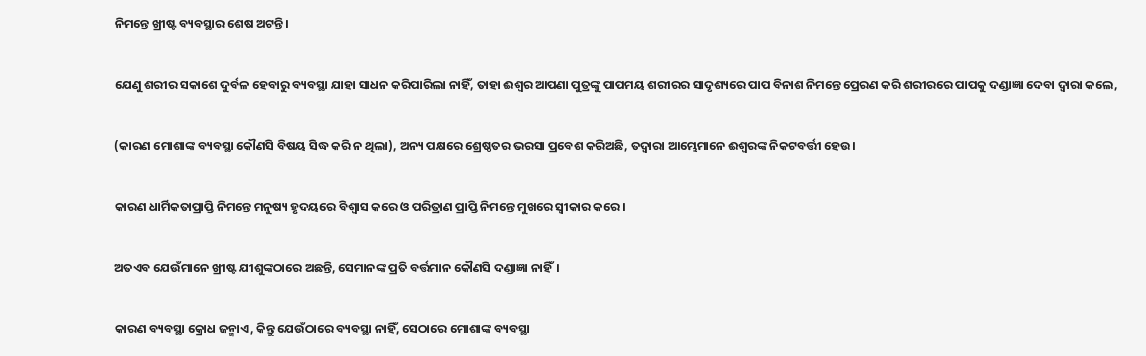ନିମନ୍ତେ ଖ୍ରୀଷ୍ଟ ବ୍ୟବସ୍ଥାର ଶେଷ ଅଟନ୍ତି।


ଯେଣୁ ଶରୀର ସକାଶେ ଦୁର୍ବଳ ହେବାରୁ ବ୍ୟବସ୍ଥା ଯାହା ସାଧନ କରିପାରିଲା ନାହିଁ, ତାହା ଈଶ୍ବର ଆପଣା ପୁତ୍ରଙ୍କୁ ପାପମୟ ଶରୀରର ସାଦୃଶ୍ୟରେ ପାପ ବିନାଶ ନିମନ୍ତେ ପ୍ରେରଣ କରି ଶରୀରରେ ପାପକୁ ଦଣ୍ଡାଜ୍ଞା ଦେବା ଦ୍ୱାରା କଲେ,


(କାରଣ ମୋଶାଙ୍କ ବ୍ୟବସ୍ଥା କୌଣସି ବିଷୟ ସିଦ୍ଧ କରି ନ ଥିଲା), ଅନ୍ୟ ପକ୍ଷରେ ଶ୍ରେଷ୍ଠତର ଭରସା ପ୍ରବେଶ କରିଅଛି, ତଦ୍ୱାରା ଆମ୍ଭେମାନେ ଈଶ୍ବରଙ୍କ ନିକଟବର୍ତ୍ତୀ ହେଉ।


କାରଣ ଧାର୍ମିକତାପ୍ରାପ୍ତି ନିମନ୍ତେ ମନୁଷ୍ୟ ହୃଦୟରେ ବିଶ୍ୱାସ କରେ ଓ ପରିତ୍ରାଣ ପ୍ରାପ୍ତି ନିମନ୍ତେ ମୁଖରେ ସ୍ୱୀକାର କରେ।


ଅତଏବ ଯେଉଁମାନେ ଖ୍ରୀଷ୍ଟ ଯୀଶୁଙ୍କଠାରେ ଅଛନ୍ତି, ସେମାନଙ୍କ ପ୍ରତି ବର୍ତ୍ତମାନ କୌଣସି ଦଣ୍ଡାଜ୍ଞା ନାହିଁ।


କାରଣ ବ୍ୟବସ୍ଥା କ୍ରୋଧ ଜନ୍ମାଏ, କିନ୍ତୁ ଯେଉଁଠାରେ ବ୍ୟବସ୍ଥା ନାହିଁ, ସେଠାରେ ମୋଶାଙ୍କ ବ୍ୟବସ୍ଥା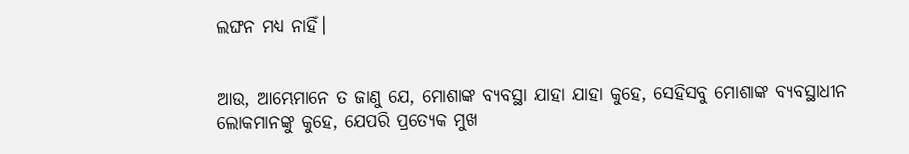ଲଙ୍ଘନ ମଧ୍ୟ ନାହିଁ।


ଆଉ, ଆମ୍ଭେମାନେ ତ ଜାଣୁ ଯେ, ମୋଶାଙ୍କ ବ୍ୟବସ୍ଥା ଯାହା ଯାହା କୁହେ, ସେହିସବୁ ମୋଶାଙ୍କ ବ୍ୟବସ୍ଥାଧୀନ ଲୋକମାନଙ୍କୁ କୁହେ, ଯେପରି ପ୍ରତ୍ୟେକ ମୁଖ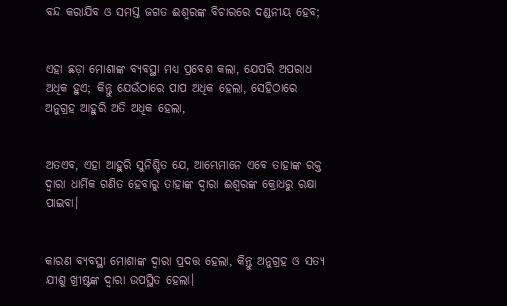ବନ୍ଦ କରାଯିବ ଓ ସମସ୍ତ ଜଗତ ଈଶ୍ବରଙ୍କ ବିଚାରରେ ଦଣ୍ଡନୀୟ ହେବ;


ଏହା ଛଡ଼ା ମୋଶାଙ୍କ ବ୍ୟବସ୍ଥା ମଧ୍ୟ ପ୍ରବେଶ କଲା, ଯେପରି ଅପରାଧ ଅଧିକ ହୁଏ; କିନ୍ତୁ ଯେଉଁଠାରେ ପାପ ଅଧିକ ହେଲା, ସେହିଠାରେ ଅନୁଗ୍ରହ ଆହୁରି ଅତି ଅଧିକ ହେଲା,


ଅତଏବ, ଏହା ଆହୁରି ସୁନିଶ୍ଚିତ ଯେ, ଆମ୍ଭେମାନେ ଏବେ ତାହାଙ୍କ ରକ୍ତ ଦ୍ୱାରା ଧାର୍ମିକ ଗଣିତ ହେବାରୁ ତାହାଙ୍କ ଦ୍ୱାରା ଈଶ୍ବରଙ୍କ କ୍ରୋଧରୁ ରକ୍ଷା ପାଇବା।


କାରଣ ବ୍ୟବସ୍ଥା ମୋଶାଙ୍କ ଦ୍ୱାରା ପ୍ରଦତ୍ତ ହେଲା, କିନ୍ତୁ ଅନୁଗ୍ରହ ଓ ସତ୍ୟ ଯୀଶୁ ଖ୍ରୀଷ୍ଟଙ୍କ ଦ୍ୱାରା ଉପସ୍ଥିତ ହେଲା।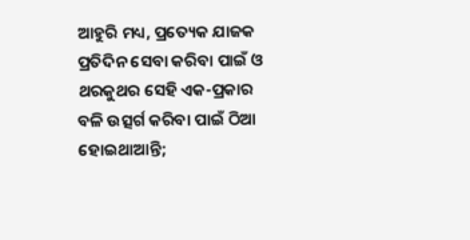ଆହୁରି ମଧ୍ୟ, ପ୍ରତ୍ୟେକ ଯାଜକ ପ୍ରତିଦିନ ସେବା କରିବା ପାଇଁ ଓ ଥରକୁଥର ସେହି ଏକ-ପ୍ରକାର ବଳି ଉତ୍ସର୍ଗ କରିବା ପାଇଁ ଠିଆ ହୋଇଥାଆନ୍ତି;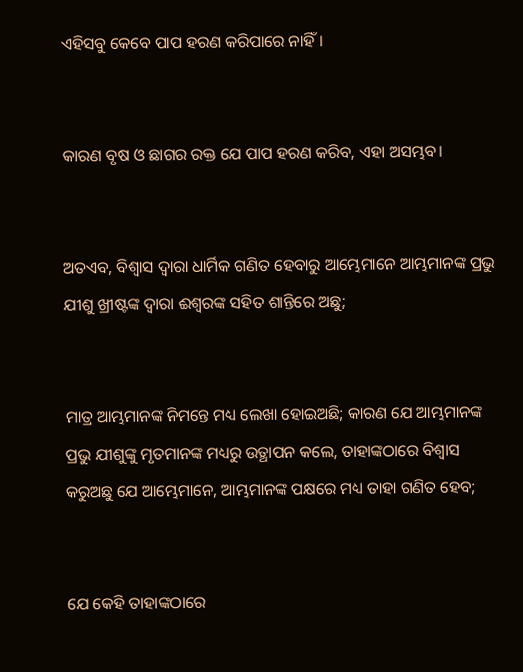ଏହିସବୁ କେବେ ପାପ ହରଣ କରିପାରେ ନାହିଁ।


କାରଣ ବୃଷ ଓ ଛାଗର ରକ୍ତ ଯେ ପାପ ହରଣ କରିବ, ଏହା ଅସମ୍ଭବ।


ଅତଏବ, ବିଶ୍ୱାସ ଦ୍ୱାରା ଧାର୍ମିକ ଗଣିତ ହେବାରୁ ଆମ୍ଭେମାନେ ଆମ୍ଭମାନଙ୍କ ପ୍ରଭୁ ଯୀଶୁ ଖ୍ରୀଷ୍ଟଙ୍କ ଦ୍ୱାରା ଈଶ୍ବରଙ୍କ ସହିତ ଶାନ୍ତିରେ ଅଛୁ;


ମାତ୍ର ଆମ୍ଭମାନଙ୍କ ନିମନ୍ତେ ମଧ୍ୟ ଲେଖା ହୋଇଅଛି; କାରଣ ଯେ ଆମ୍ଭମାନଙ୍କ ପ୍ରଭୁ ଯୀଶୁଙ୍କୁ ମୃତମାନଙ୍କ ମଧ୍ୟରୁ ଉତ୍ଥାପନ କଲେ, ତାହାଙ୍କଠାରେ ବିଶ୍ୱାସ କରୁଅଛୁ ଯେ ଆମ୍ଭେମାନେ, ଆମ୍ଭମାନଙ୍କ ପକ୍ଷରେ ମଧ୍ୟ ତାହା ଗଣିତ ହେବ;


ଯେ କେହି ତାହାଙ୍କଠାରେ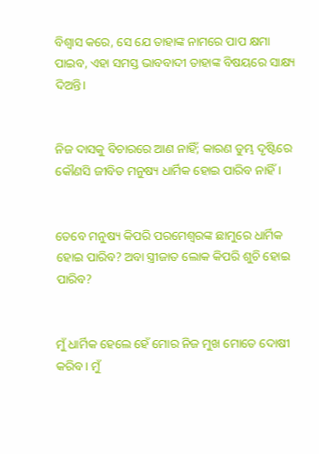ବିଶ୍ୱାସ କରେ, ସେ ଯେ ତାହାଙ୍କ ନାମରେ ପାପ କ୍ଷମା ପାଇବ, ଏହା ସମସ୍ତ ଭାବବାଦୀ ତାହାଙ୍କ ବିଷୟରେ ସାକ୍ଷ୍ୟ ଦିଅନ୍ତି।


ନିଜ ଦାସକୁ ବିଚାରରେ ଆଣ ନାହିଁ; କାରଣ ତୁମ୍ଭ ଦୃଷ୍ଟିରେ କୌଣସି ଜୀବିତ ମନୁଷ୍ୟ ଧାର୍ମିକ ହୋଇ ପାରିବ ନାହିଁ।


ତେବେ ମନୁଷ୍ୟ କିପରି ପରମେଶ୍ୱରଙ୍କ ଛାମୁରେ ଧାର୍ମିକ ହୋଇ ପାରିବ? ଅବା ସ୍ତ୍ରୀଜାତ ଲୋକ କିପରି ଶୁଚି ହୋଇ ପାରିବ?


ମୁଁ ଧାର୍ମିକ ହେଲେ ହେଁ ମୋର ନିଜ ମୁଖ ମୋତେ ଦୋଷୀ କରିବ। ମୁଁ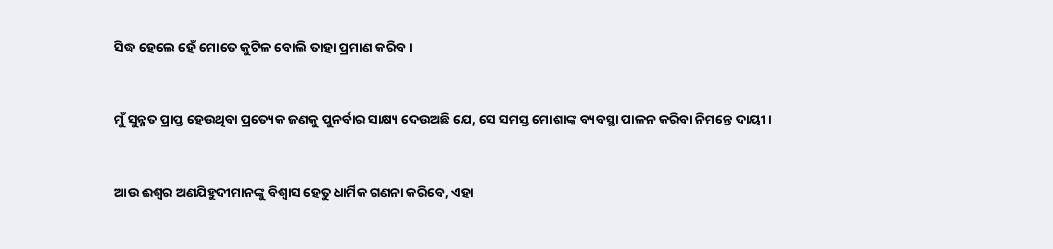ସିଦ୍ଧ ହେଲେ ହେଁ ମୋତେ କୁଟିଳ ବୋଲି ତାହା ପ୍ରମାଣ କରିବ।


ମୁଁ ସୁନ୍ନତ ପ୍ରାପ୍ତ ହେଉଥିବା ପ୍ରତ୍ୟେକ ଜଣକୁ ପୁନର୍ବାର ସାକ୍ଷ୍ୟ ଦେଉଅଛି ଯେ, ସେ ସମସ୍ତ ମୋଶାଙ୍କ ବ୍ୟବସ୍ଥା ପାଳନ କରିବା ନିମନ୍ତେ ଦାୟୀ।


ଆଉ ଈଶ୍ବର ଅଣଯିହୁଦୀମାନଙ୍କୁ ବିଶ୍ୱାସ ହେତୁ ଧାର୍ମିକ ଗଣନା କରିବେ, ଏହା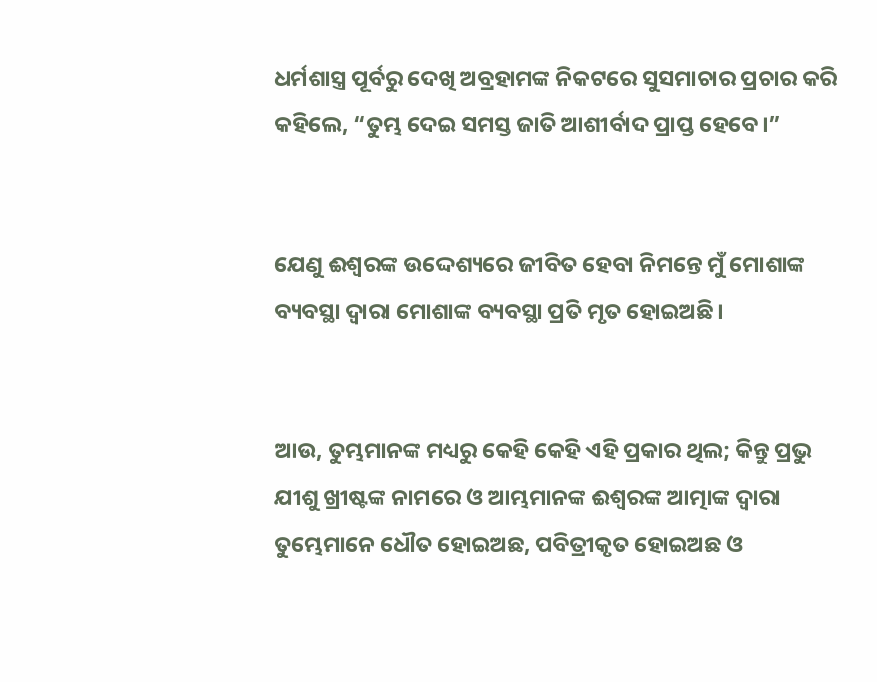ଧର୍ମଶାସ୍ତ୍ର ପୂର୍ବରୁ ଦେଖି ଅବ୍ରହାମଙ୍କ ନିକଟରେ ସୁସମାଚାର ପ୍ରଚାର କରି କହିଲେ, “ତୁମ୍ଭ ଦେଇ ସମସ୍ତ ଜାତି ଆଶୀର୍ବାଦ ପ୍ରାପ୍ତ ହେବେ।”


ଯେଣୁ ଈଶ୍ବରଙ୍କ ଉଦ୍ଦେଶ୍ୟରେ ଜୀବିତ ହେବା ନିମନ୍ତେ ମୁଁ ମୋଶାଙ୍କ ବ୍ୟବସ୍ଥା ଦ୍ୱାରା ମୋଶାଙ୍କ ବ୍ୟବସ୍ଥା ପ୍ରତି ମୃତ ହୋଇଅଛି।


ଆଉ, ତୁମ୍ଭମାନଙ୍କ ମଧ୍ୟରୁ କେହି କେହି ଏହି ପ୍ରକାର ଥିଲ; କିନ୍ତୁ ପ୍ରଭୁ ଯୀଶୁ ଖ୍ରୀଷ୍ଟଙ୍କ ନାମରେ ଓ ଆମ୍ଭମାନଙ୍କ ଈଶ୍ବରଙ୍କ ଆତ୍ମାଙ୍କ ଦ୍ୱାରା ତୁମ୍ଭେମାନେ ଧୌତ ହୋଇଅଛ, ପବିତ୍ରୀକୃତ ହୋଇଅଛ ଓ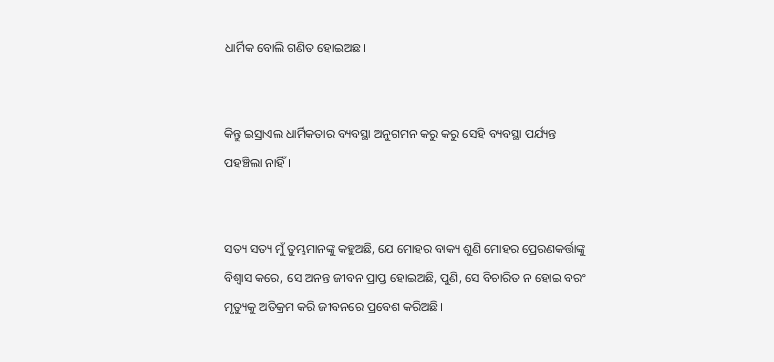ଧାର୍ମିକ ବୋଲି ଗଣିତ ହୋଇଅଛ।


କିନ୍ତୁ ଇସ୍ରାଏଲ ଧାର୍ମିକତାର ବ୍ୟବସ୍ଥା ଅନୁଗମନ କରୁ କରୁ ସେହି ବ୍ୟବସ୍ଥା ପର୍ଯ୍ୟନ୍ତ ପହଞ୍ଚିଲା ନାହିଁ।


ସତ୍ୟ ସତ୍ୟ ମୁଁ ତୁମ୍ଭମାନଙ୍କୁ କହୁଅଛି, ଯେ ମୋହର ବାକ୍ୟ ଶୁଣି ମୋହର ପ୍ରେରଣକର୍ତ୍ତାଙ୍କୁ ବିଶ୍ୱାସ କରେ, ସେ ଅନନ୍ତ ଜୀବନ ପ୍ରାପ୍ତ ହୋଇଅଛି, ପୁଣି, ସେ ବିଚାରିତ ନ ହୋଇ ବରଂ ମୃତ୍ୟୁକୁ ଅତିକ୍ରମ କରି ଜୀବନରେ ପ୍ରବେଶ କରିଅଛି।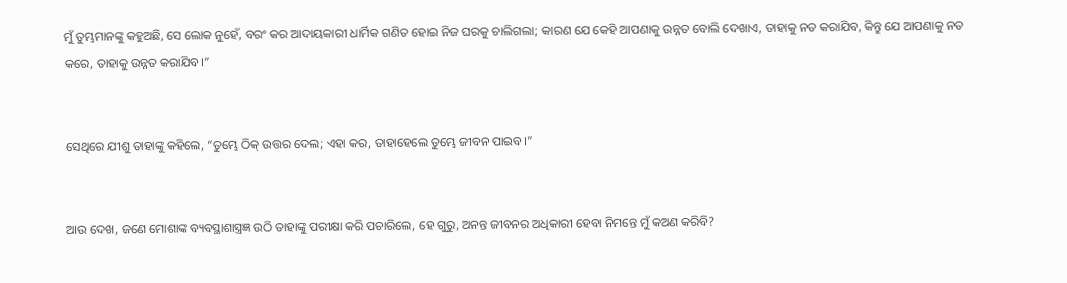ମୁଁ ତୁମ୍ଭମାନଙ୍କୁ କହୁଅଛି, ସେ ଲୋକ ନୁହେଁ, ବରଂ କର ଆଦାୟକାରୀ ଧାର୍ମିକ ଗଣିତ ହୋଇ ନିଜ ଘରକୁ ଚାଲିଗଲା; କାରଣ ଯେ କେହି ଆପଣାକୁ ଉନ୍ନତ ବୋଲି ଦେଖାଏ, ତାହାକୁ ନତ କରାଯିବ, କିନ୍ତୁ ଯେ ଆପଣାକୁ ନତ କରେ, ତାହାକୁ ଉନ୍ନତ କରାଯିବ।”


ସେଥିରେ ଯୀଶୁ ତାହାଙ୍କୁ କହିଲେ, “ତୁମ୍ଭେ ଠିକ୍ ଉତ୍ତର ଦେଲ; ଏହା କର, ତାହାହେଲେ ତୁମ୍ଭେ ଜୀବନ ପାଇବ।”


ଆଉ ଦେଖ, ଜଣେ ମୋଶାଙ୍କ ବ୍ୟବସ୍ଥାଶାସ୍ତ୍ରଜ୍ଞ ଉଠି ତାହାଙ୍କୁ ପରୀକ୍ଷା କରି ପଚାରିଲେ, ହେ ଗୁରୁ, ଅନନ୍ତ ଜୀବନର ଅଧିକାରୀ ହେବା ନିମନ୍ତେ ମୁଁ କଅଣ କରିବି?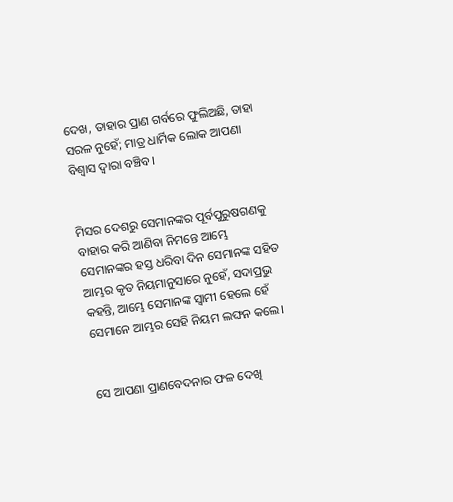ଦେଖ, ତାହାର ପ୍ରାଣ ଗର୍ବରେ ଫୁଲିଅଛି, ତାହା ସରଳ ନୁହେଁ; ମାତ୍ର ଧାର୍ମିକ ଲୋକ ଆପଣା ବିଶ୍ୱାସ ଦ୍ୱାରା ବଞ୍ଚିବ।


ମିସର ଦେଶରୁ ସେମାନଙ୍କର ପୂର୍ବପୁରୁଷଗଣକୁ ବାହାର କରି ଆଣିବା ନିମନ୍ତେ ଆମ୍ଭେ ସେମାନଙ୍କର ହସ୍ତ ଧରିବା ଦିନ ସେମାନଙ୍କ ସହିତ ଆମ୍ଭର କୃତ ନିୟମାନୁସାରେ ନୁହେଁ, ସଦାପ୍ରଭୁ କହନ୍ତି, ଆମ୍ଭେ ସେମାନଙ୍କ ସ୍ୱାମୀ ହେଲେ ହେଁ ସେମାନେ ଆମ୍ଭର ସେହି ନିୟମ ଲଙ୍ଘନ କଲେ।


ସେ ଆପଣା ପ୍ରାଣବେଦନାର ଫଳ ଦେଖି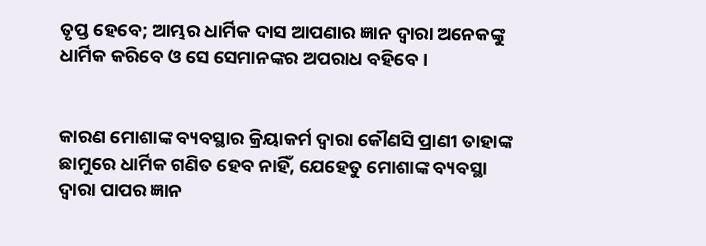ତୃପ୍ତ ହେବେ; ଆମ୍ଭର ଧାର୍ମିକ ଦାସ ଆପଣାର ଜ୍ଞାନ ଦ୍ୱାରା ଅନେକଙ୍କୁ ଧାର୍ମିକ କରିବେ ଓ ସେ ସେମାନଙ୍କର ଅପରାଧ ବହିବେ।


କାରଣ ମୋଶାଙ୍କ ବ୍ୟବସ୍ଥାର କ୍ରିୟାକର୍ମ ଦ୍ୱାରା କୌଣସି ପ୍ରାଣୀ ତାହାଙ୍କ ଛାମୁରେ ଧାର୍ମିକ ଗଣିତ ହେବ ନାହିଁ, ଯେହେତୁ ମୋଶାଙ୍କ ବ୍ୟବସ୍ଥା ଦ୍ୱାରା ପାପର ଜ୍ଞାନ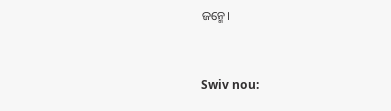ଜନ୍ମେ।


Swiv nou: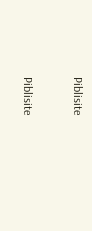Piblisite


Piblisite